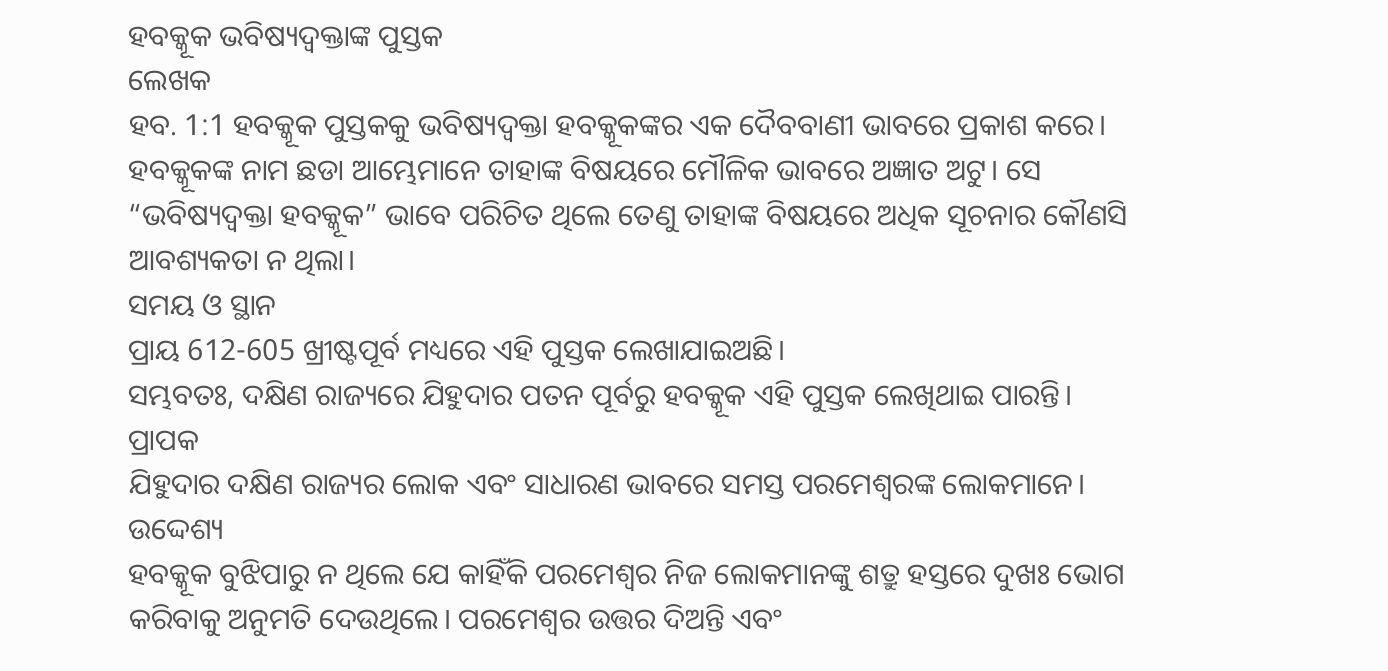ହବକ୍କୂକ ଭବିଷ୍ୟଦ୍ବକ୍ତାଙ୍କ ପୁସ୍ତକ
ଲେଖକ
ହବ. 1:1 ହବକ୍କୂକ ପୁସ୍ତକକୁ ଭବିଷ୍ୟଦ୍ବକ୍ତା ହବକ୍କୂକଙ୍କର ଏକ ଦୈବବାଣୀ ଭାବରେ ପ୍ରକାଶ କରେ। ହବକ୍କୂକଙ୍କ ନାମ ଛଡା ଆମ୍ଭେମାନେ ତାହାଙ୍କ ବିଷୟରେ ମୌଳିକ ଭାବରେ ଅଜ୍ଞାତ ଅଟୁ। ସେ “ଭବିଷ୍ୟଦ୍ବକ୍ତା ହବକ୍କୂକ” ଭାବେ ପରିଚିତ ଥିଲେ ତେଣୁ ତାହାଙ୍କ ବିଷୟରେ ଅଧିକ ସୂଚନାର କୌଣସି ଆବଶ୍ୟକତା ନ ଥିଲା।
ସମୟ ଓ ସ୍ଥାନ
ପ୍ରାୟ 612-605 ଖ୍ରୀଷ୍ଟପୂର୍ବ ମଧ୍ୟରେ ଏହି ପୁସ୍ତକ ଲେଖାଯାଇଅଛି।
ସମ୍ଭବତଃ, ଦକ୍ଷିଣ ରାଜ୍ୟରେ ଯିହୁଦାର ପତନ ପୂର୍ବରୁ ହବକ୍କୂକ ଏହି ପୁସ୍ତକ ଲେଖିଥାଇ ପାରନ୍ତି।
ପ୍ରାପକ
ଯିହୁଦାର ଦକ୍ଷିଣ ରାଜ୍ୟର ଲୋକ ଏବଂ ସାଧାରଣ ଭାବରେ ସମସ୍ତ ପରମେଶ୍ୱରଙ୍କ ଲୋକମାନେ।
ଉଦ୍ଦେଶ୍ୟ
ହବକ୍କୂକ ବୁଝିପାରୁ ନ ଥିଲେ ଯେ କାହିଁକି ପରମେଶ୍ୱର ନିଜ ଲୋକମାନଙ୍କୁ ଶତ୍ରୁ ହସ୍ତରେ ଦୁଖଃ ଭୋଗ କରିବାକୁ ଅନୁମତି ଦେଉଥିଲେ। ପରମେଶ୍ୱର ଉତ୍ତର ଦିଅନ୍ତି ଏବଂ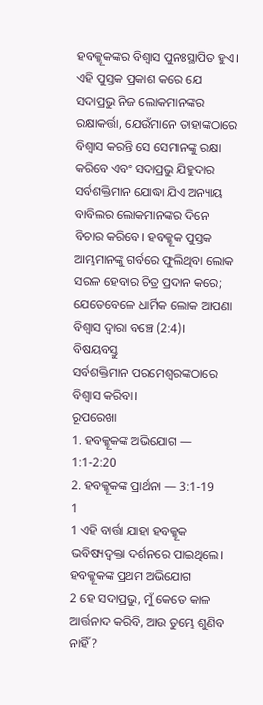ହବକ୍କୂକଙ୍କର ବିଶ୍ୱାସ ପୁନଃସ୍ଥାପିତ ହୁଏ। ଏହି ପୁସ୍ତକ ପ୍ରକାଶ କରେ ଯେ ସଦାପ୍ରଭୁ ନିଜ ଲୋକମାନଙ୍କର ରକ୍ଷାକର୍ତ୍ତା, ଯେଉଁମାନେ ତାହାଙ୍କଠାରେ ବିଶ୍ୱାସ କରନ୍ତି ସେ ସେମାନଙ୍କୁ ରକ୍ଷା କରିବେ ଏବଂ ସଦାପ୍ରଭୁ ଯିହୁଦାର ସର୍ବଶକ୍ତିମାନ ଯୋଦ୍ଧା ଯିଏ ଅନ୍ୟାୟ ବାବିଲର ଲୋକମାନଙ୍କର ଦିନେ ବିଚାର କରିବେ। ହବକ୍କୂକ ପୁସ୍ତକ ଆମ୍ଭମାନଙ୍କୁ ଗର୍ବରେ ଫୁଲିଥିବା ଲୋକ ସରଳ ହେବାର ଚିତ୍ର ପ୍ରଦାନ କରେ; ଯେତେବେଳେ ଧାର୍ମିକ ଲୋକ ଆପଣା ବିଶ୍ୱାସ ଦ୍ୱାରା ବଞ୍ଚେ (2:4)।
ବିଷୟବସ୍ତୁ
ସର୍ବଶକ୍ତିମାନ ପରମେଶ୍ୱରଙ୍କଠାରେ ବିଶ୍ୱାସ କରିବା।
ରୂପରେଖା
1. ହବକ୍କୂକଙ୍କ ଅଭିଯୋଗ — 1:1-2:20
2. ହବକ୍କୂକଙ୍କ ପ୍ରାର୍ଥନା — 3:1-19
1
1 ଏହି ବାର୍ତ୍ତା ଯାହା ହବକ୍କୂକ ଭବିଷ୍ୟଦ୍ବକ୍ତା ଦର୍ଶନରେ ପାଇଥିଲେ।
ହବକ୍କୂକଙ୍କ ପ୍ରଥମ ଅଭିଯୋଗ
2 ହେ ସଦାପ୍ରଭୁ, ମୁଁ କେତେ କାଳ ଆର୍ତ୍ତନାଦ କରିବି, ଆଉ ତୁମ୍ଭେ ଶୁଣିବ ନାହିଁ?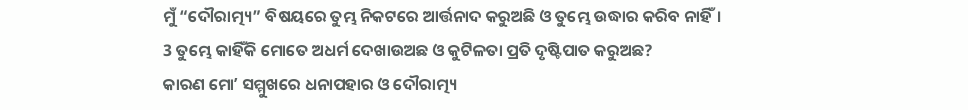ମୁଁ “ଦୌରାତ୍ମ୍ୟ” ବିଷୟରେ ତୁମ୍ଭ ନିକଟରେ ଆର୍ତ୍ତନାଦ କରୁଅଛି ଓ ତୁମ୍ଭେ ଉଦ୍ଧାର କରିବ ନାହିଁ।
3 ତୁମ୍ଭେ କାହିଁକି ମୋତେ ଅଧର୍ମ ଦେଖାଉଅଛ ଓ କୁଟିଳତା ପ୍ରତି ଦୃଷ୍ଟିପାତ କରୁଅଛ?
କାରଣ ମୋʼ ସମ୍ମୁଖରେ ଧନାପହାର ଓ ଦୌରାତ୍ମ୍ୟ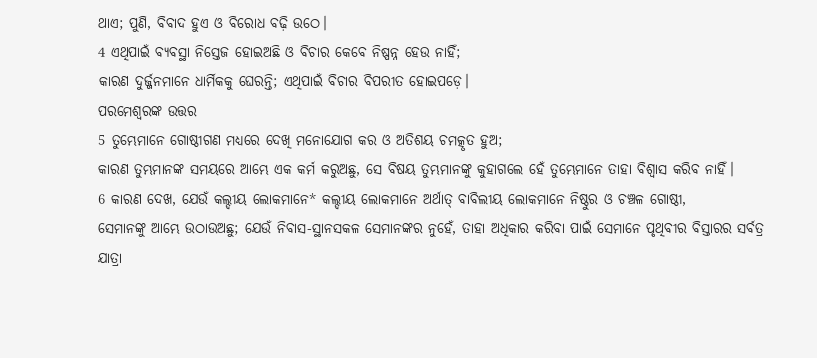ଥାଏ; ପୁଣି, ବିବାଦ ହୁଏ ଓ ବିରୋଧ ବଢ଼ି ଉଠେ।
4 ଏଥିପାଇଁ ବ୍ୟବସ୍ଥା ନିସ୍ତେଜ ହୋଇଅଛି ଓ ବିଚାର କେବେ ନିଷ୍ପନ୍ନ ହେଉ ନାହିଁ;
କାରଣ ଦୁର୍ଜ୍ଜନମାନେ ଧାର୍ମିକକୁ ଘେରନ୍ତି; ଏଥିପାଇଁ ବିଚାର ବିପରୀତ ହୋଇପଡ଼େ।
ପରମେଶ୍ୱରଙ୍କ ଉତ୍ତର
5 ତୁମ୍ଭେମାନେ ଗୋଷ୍ଠୀଗଣ ମଧ୍ୟରେ ଦେଖି ମନୋଯୋଗ କର ଓ ଅତିଶୟ ଚମତ୍କୃତ ହୁଅ;
କାରଣ ତୁମ୍ଭମାନଙ୍କ ସମୟରେ ଆମ୍ଭେ ଏକ କର୍ମ କରୁଅଛୁ, ସେ ବିଷୟ ତୁମ୍ଭମାନଙ୍କୁ କୁହାଗଲେ ହେଁ ତୁମ୍ଭେମାନେ ତାହା ବିଶ୍ୱାସ କରିବ ନାହିଁ।
6 କାରଣ ଦେଖ, ଯେଉଁ କଲ୍ଦୀୟ ଲୋକମାନେ* କଲ୍ଦୀୟ ଲୋକମାନେ ଅର୍ଥାତ୍ ବାବିଲୀୟ ଲୋକମାନେ ନିଷ୍ଠୁର ଓ ଚଞ୍ଚଳ ଗୋଷ୍ଠୀ,
ସେମାନଙ୍କୁ ଆମ୍ଭେ ଉଠାଉଅଛୁ; ଯେଉଁ ନିବାସ-ସ୍ଥାନସକଳ ସେମାନଙ୍କର ନୁହେଁ, ତାହା ଅଧିକାର କରିବା ପାଇଁ ସେମାନେ ପୃଥିବୀର ବିସ୍ତାରର ସର୍ବତ୍ର ଯାତ୍ରା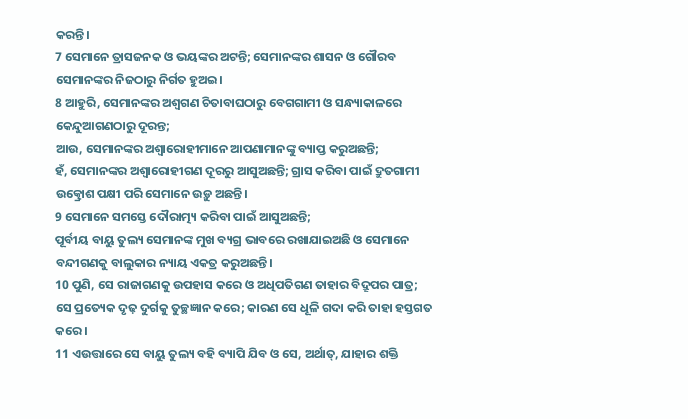କରନ୍ତି।
7 ସେମାନେ ତ୍ରାସଜନକ ଓ ଭୟଙ୍କର ଅଟନ୍ତି; ସେମାନଙ୍କର ଶାସନ ଓ ଗୌରବ ସେମାନଙ୍କର ନିଜଠାରୁ ନିର୍ଗତ ହୁଅଇ।
8 ଆହୁରି, ସେମାନଙ୍କର ଅଶ୍ୱଗଣ ଚିତାବାଘଠାରୁ ବେଗଗାମୀ ଓ ସନ୍ଧ୍ୟାକାଳରେ କେନ୍ଦୁଆଗଣଠାରୁ ଦୂରନ୍ତ;
ଆଉ, ସେମାନଙ୍କର ଅଶ୍ୱାରୋହୀମାନେ ଆପଣାମାନଙ୍କୁ ବ୍ୟାପ୍ତ କରୁଅଛନ୍ତି;
ହଁ, ସେମାନଙ୍କର ଅଶ୍ୱାରୋହୀଗଣ ଦୂରରୁ ଆସୁଅଛନ୍ତି; ଗ୍ରାସ କରିବା ପାଇଁ ଦ୍ରୁତଗାମୀ ଉତ୍କ୍ରୋଶ ପକ୍ଷୀ ପରି ସେମାନେ ଉଡ଼ୁ ଅଛନ୍ତି।
9 ସେମାନେ ସମସ୍ତେ ଦୌରାତ୍ମ୍ୟ କରିବା ପାଇଁ ଆସୁଅଛନ୍ତି;
ପୂର୍ବୀୟ ବାୟୁ ତୁଲ୍ୟ ସେମାନଙ୍କ ମୁଖ ବ୍ୟଗ୍ର ଭାବରେ ରଖାଯାଇଅଛି ଓ ସେମାନେ ବନ୍ଦୀଗଣକୁ ବାଲୁକାର ନ୍ୟାୟ ଏକତ୍ର କରୁଅଛନ୍ତି।
10 ପୁଣି, ସେ ରାଜାଗଣକୁ ଉପହାସ କରେ ଓ ଅଧିପତିଗଣ ତାହାର ବିଦ୍ରୂପର ପାତ୍ର;
ସେ ପ୍ରତ୍ୟେକ ଦୃଢ଼ ଦୁର୍ଗକୁ ତୁଚ୍ଛଜ୍ଞାନ କରେ; କାରଣ ସେ ଧୂଳି ଗଦା କରି ତାହା ହସ୍ତଗତ କରେ।
11 ଏଉତ୍ତାରେ ସେ ବାୟୁ ତୁଲ୍ୟ ବହି ବ୍ୟାପି ଯିବ ଓ ସେ, ଅର୍ଥାତ୍, ଯାହାର ଶକ୍ତି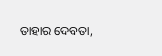ତାହାର ଦେବତା,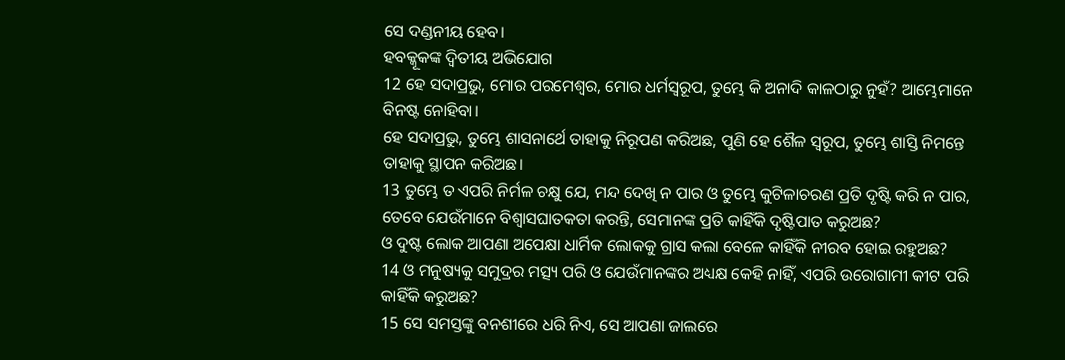ସେ ଦଣ୍ଡନୀୟ ହେବ।
ହବକ୍କୂକଙ୍କ ଦ୍ୱିତୀୟ ଅଭିଯୋଗ
12 ହେ ସଦାପ୍ରଭୁ, ମୋର ପରମେଶ୍ୱର, ମୋର ଧର୍ମସ୍ୱରୂପ, ତୁମ୍ଭେ କି ଅନାଦି କାଳଠାରୁ ନୁହଁ? ଆମ୍ଭେମାନେ ବିନଷ୍ଟ ନୋହିବା।
ହେ ସଦାପ୍ରଭୁ, ତୁମ୍ଭେ ଶାସନାର୍ଥେ ତାହାକୁ ନିରୂପଣ କରିଅଛ, ପୁଣି ହେ ଶୈଳ ସ୍ୱରୂପ, ତୁମ୍ଭେ ଶାସ୍ତି ନିମନ୍ତେ ତାହାକୁ ସ୍ଥାପନ କରିଅଛ।
13 ତୁମ୍ଭେ ତ ଏପରି ନିର୍ମଳ ଚକ୍ଷୁ ଯେ, ମନ୍ଦ ଦେଖି ନ ପାର ଓ ତୁମ୍ଭେ କୁଟିଳାଚରଣ ପ୍ରତି ଦୃଷ୍ଟି କରି ନ ପାର,
ତେବେ ଯେଉଁମାନେ ବିଶ୍ୱାସଘାତକତା କରନ୍ତି, ସେମାନଙ୍କ ପ୍ରତି କାହିଁକି ଦୃଷ୍ଟିପାତ କରୁଅଛ?
ଓ ଦୁଷ୍ଟ ଲୋକ ଆପଣା ଅପେକ୍ଷା ଧାର୍ମିକ ଲୋକକୁ ଗ୍ରାସ କଲା ବେଳେ କାହିଁକି ନୀରବ ହୋଇ ରହୁଅଛ?
14 ଓ ମନୁଷ୍ୟକୁ ସମୁଦ୍ରର ମତ୍ସ୍ୟ ପରି ଓ ଯେଉଁମାନଙ୍କର ଅଧ୍ୟକ୍ଷ କେହି ନାହିଁ, ଏପରି ଉରୋଗାମୀ କୀଟ ପରି କାହିଁକି କରୁଅଛ?
15 ସେ ସମସ୍ତଙ୍କୁ ବନଶୀରେ ଧରି ନିଏ, ସେ ଆପଣା ଜାଲରେ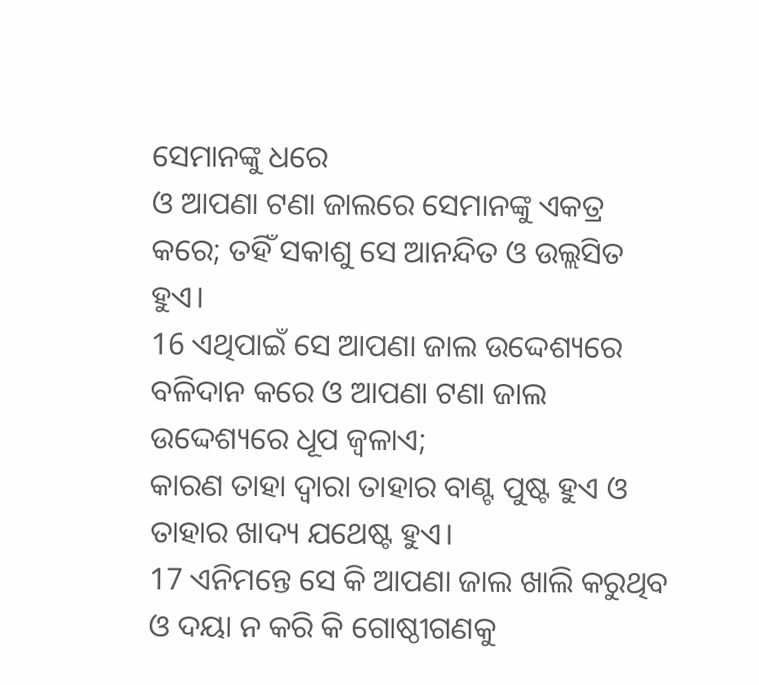ସେମାନଙ୍କୁ ଧରେ
ଓ ଆପଣା ଟଣା ଜାଲରେ ସେମାନଙ୍କୁ ଏକତ୍ର କରେ; ତହିଁ ସକାଶୁ ସେ ଆନନ୍ଦିତ ଓ ଉଲ୍ଲସିତ ହୁଏ।
16 ଏଥିପାଇଁ ସେ ଆପଣା ଜାଲ ଉଦ୍ଦେଶ୍ୟରେ ବଳିଦାନ କରେ ଓ ଆପଣା ଟଣା ଜାଲ ଉଦ୍ଦେଶ୍ୟରେ ଧୂପ ଜ୍ୱଳାଏ;
କାରଣ ତାହା ଦ୍ୱାରା ତାହାର ବାଣ୍ଟ ପୁଷ୍ଟ ହୁଏ ଓ ତାହାର ଖାଦ୍ୟ ଯଥେଷ୍ଟ ହୁଏ।
17 ଏନିମନ୍ତେ ସେ କି ଆପଣା ଜାଲ ଖାଲି କରୁଥିବ ଓ ଦୟା ନ କରି କି ଗୋଷ୍ଠୀଗଣକୁ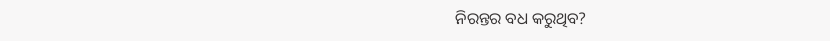ନିରନ୍ତର ବଧ କରୁଥିବ?